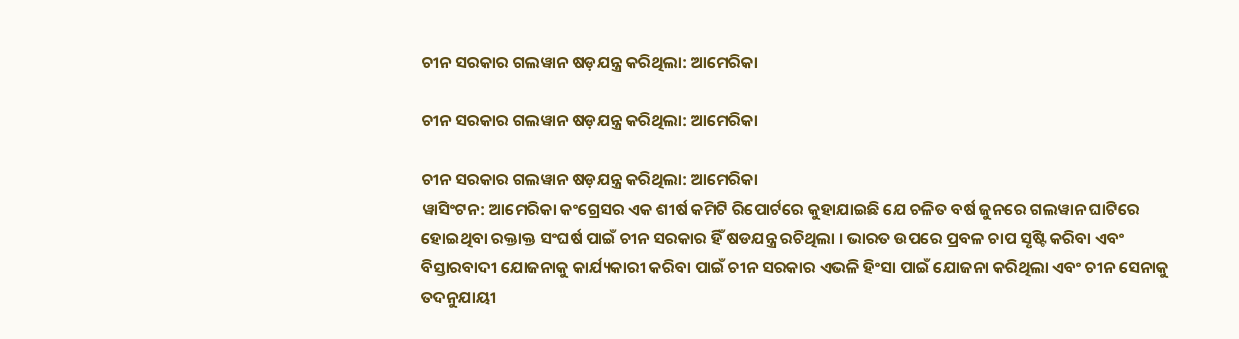ଚୀନ ସରକାର ଗଲୱାନ ଷଡ଼ଯନ୍ତ୍ର କରିଥିଲା: ଆମେରିକା

ଚୀନ ସରକାର ଗଲୱାନ ଷଡ଼ଯନ୍ତ୍ର କରିଥିଲା: ଆମେରିକା

ଚୀନ ସରକାର ଗଲୱାନ ଷଡ଼ଯନ୍ତ୍ର କରିଥିଲା: ଆମେରିକା
ୱାସିଂଟନ: ଆମେରିକା କଂଗ୍ରେସର ଏକ ଶୀର୍ଷ କମିଟି ରିପୋର୍ଟରେ କୁହାଯାଇଛି ଯେ ଚଳିତ ବର୍ଷ ଜୁନରେ ଗଲୱାନ ଘାଟିରେ ହୋଇଥିବା ରକ୍ତାକ୍ତ ସଂଘର୍ଷ ପାଇଁ ଚୀନ ସରକାର ହିଁ ଷଡଯନ୍ତ୍ର ରଚିଥିଲା । ଭାରତ ଉପରେ ପ୍ରବଳ ଚାପ ସୃଷ୍ଟି କରିବା ଏବଂ ବିସ୍ତାରବାଦୀ ଯୋଜନାକୁ କାର୍ଯ୍ୟକାରୀ କରିବା ପାଇଁ ଚୀନ ସରକାର ଏଭଳି ହିଂସା ପାଇଁ ଯୋଜନା କରିଥିଲା ଏବଂ ଚୀନ ସେନାକୁ ତଦନୁଯାୟୀ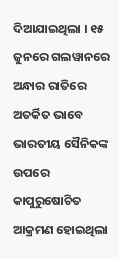ଦିଆଯାଇଥିଲା । ୧୫ ଜୁନରେ ଗଲୱାନରେ ଅନ୍ଧାର ରାତିରେ ଅତର୍କିତ ଭାବେ ଭାରତୀୟ ସୈନିକଙ୍କ ଉପରେ କାପୁରୁଷୋଚିତ ଆକ୍ରମଣ ହୋଇଥିଲା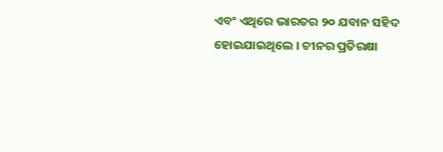ଏବଂ ଏଥିରେ ଭାରତର ୨୦ ଯବାନ ସହିଦ ହୋଇଯାଇଥିଲେ । ଚୀନର ପ୍ରତିରକ୍ଷା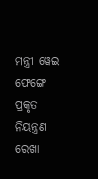ମନ୍ତ୍ରୀ ୱେଇ ଫେଙ୍ଗେ ପ୍ରକୃତ ନିୟନ୍ତ୍ରଣ ରେଖା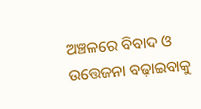ଅଞ୍ଚଳରେ ବିବାଦ ଓ ଉତ୍ତେଜନା ବଢ଼ାଇବାକୁ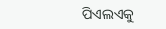ପିଏଲଏକୁ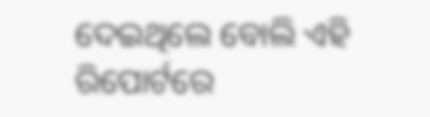ଦେଇଥିଲେ ବୋଲି ଏହି ରିପୋର୍ଟରେ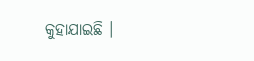କୁହାଯାଇଛି ।